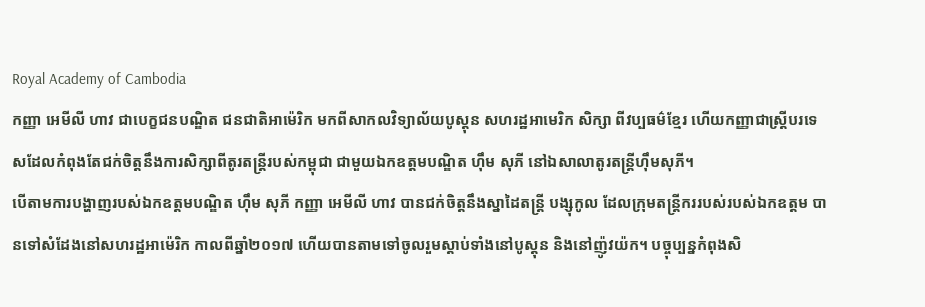Royal Academy of Cambodia
កញ្ញា អេមីលី ហាវ ជាបេក្ខជនបណ្ឌិត ជនជាតិអាម៉េរិក មកពីសាកលវិទ្យាល័យបូស្តុន សហរដ្ឋអាមេរិក សិក្សា ពីវប្បធម៌ខ្មែរ ហើយកញ្ញាជាស្រ្តីបរទេសដែលកំពុងតែជក់ចិត្តនឹងការសិក្សាពីតូរតន្ត្រីរបស់កម្ពុជា ជាមួយឯកឧត្តមបណ្ឌិត ហ៊ឹម សុភី នៅឯសាលាតូរតន្ត្រីហ៊ឹមសុភី។
បើតាមការបង្ហាញរបស់ឯកឧត្តមបណ្ឌិត ហ៊ឹម សុភី កញ្ញា អេមីលី ហាវ បានជក់ចិត្តនឹងស្នាដៃតន្ត្រី បង្សុកូល ដែលក្រុមតន្ត្រីកររបស់របស់ឯកឧត្តម បានទៅសំដែងនៅសហរដ្ឋអាម៉េរិក កាលពីឆ្នាំ២០១៧ ហើយបានតាមទៅចូលរួមស្តាប់ទាំងនៅបូស្តុន និងនៅញ៉ូវយ៉ក។ បច្ចុប្បន្នកំពុងសិ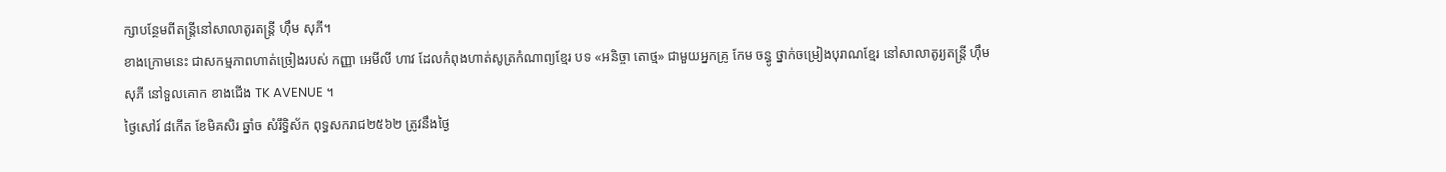ក្សាបន្ថែមពីតន្ត្រីនៅសាលាតូរតន្ត្រី ហ៊ឹម សុភី។
ខាងក្រោមនេះ ជាសកម្មភាពហាត់ច្រៀងរបស់ កញ្ញា អេមីលី ហាវ ដែលកំពុងហាត់សូត្រកំណាព្យខ្មែរ បទ «អនិច្ចា តោថ្ម» ជាមួយអ្នកគ្រូ កែម ចន្ធូ ថ្នាក់ចម្រៀងបុរាណខ្មែរ នៅសាលាតូរ្យតន្រ្តី ហុឹម សុភី នៅទួលគោក ខាងជើង TK AVENUE ។
ថ្ងៃសៅរ៍ ៨កើត ខែមិគសិរ ឆ្នាំច សំរឹទ្ធិស័ក ពុទ្ធសករាជ២៥៦២ ត្រូវនឹងថ្ងៃ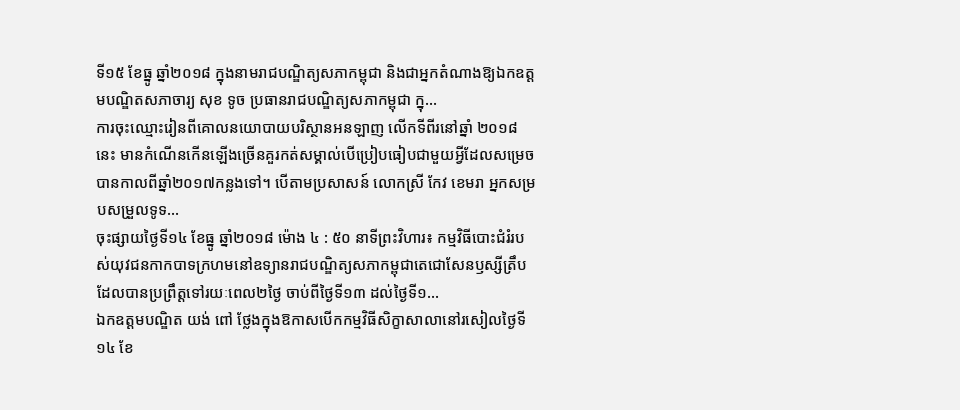ទី១៥ ខែធ្នូ ឆ្នាំ២០១៨ ក្នុងនាមរាជបណ្ឌិត្យសភាកម្ពុជា និងជាអ្នកតំណាងឱ្យឯកឧត្ដមបណ្ឌិតសភាចារ្យ សុខ ទូច ប្រធានរាជបណ្ឌិត្យសភាកម្ពុជា ក្នុ...
ការចុះឈ្មោះរៀនពីគោលនយោបាយបរិស្ថានអនឡាញ លើកទីពីរនៅឆ្នាំ ២០១៨ នេះ មានកំណើនកើនឡើងច្រើនគួរកត់សម្គាល់បើប្រៀបធៀបជាមួយអ្វីដែលសម្រេចបានកាលពីឆ្នាំ២០១៧កន្លងទៅ។ បើតាមប្រសាសន៍ លោកស្រី កែវ ខេមរា អ្នកសម្របសម្រួលទូទ...
ចុះផ្សាយថ្ងៃទី១៤ ខែធ្នូ ឆ្នាំ២០១៨ ម៉ោង ៤ : ៥០ នាទីព្រះវិហារ៖ កម្មវិធីបោះជំរំរបស់យុវជនកាកបាទក្រហមនៅឧទ្យានរាជបណ្ឌិត្យសភាកម្ពុជាតេជោសែនឫស្សីត្រឹប ដែលបានប្រព្រឹត្តទៅរយៈពេល២ថ្ងៃ ចាប់ពីថ្ងៃទី១៣ ដល់ថ្ងៃទី១...
ឯកឧត្តមបណ្ឌិត យង់ ពៅ ថ្លែងក្នុងឱកាសបើកកម្មវិធីសិក្ខាសាលានៅរសៀលថ្ងៃទី១៤ ខែ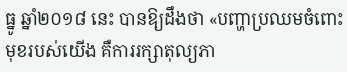ធ្នូ ឆ្នាំ២០១៨ នេះ បានឱ្យដឹងថា «បញ្ហាប្រឈមចំពោះមុខរបស់យើង គឺការរក្សាតុល្យភា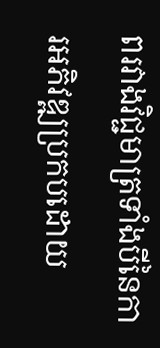ពរវាងវិជ្ជមាត្រទាំងបីនៃការអភិវឌ្ឍប្រកបដោយ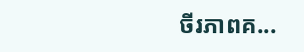ចីរភាពគ...